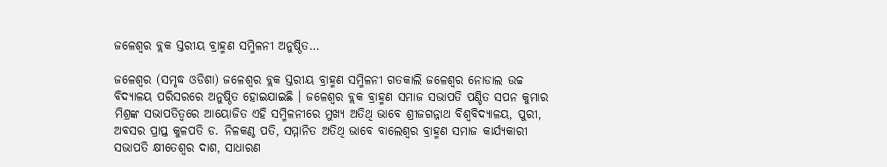ଜଳେଶ୍ୱର ବ୍ଲକ ସ୍ତରୀୟ ବ୍ରାହ୍ମଣ ସମ୍ମିଳନୀ ଅନୁଷ୍ଠିତ…

ଜଳେଶ୍ୱର (ସମୃଦ୍ଧ ଓଡିଶା) ଜଳେଶ୍ୱର ବ୍ଲକ ସ୍ତରୀୟ ବ୍ରାହ୍ମଣ ସମ୍ମିଳନୀ ଗତକାଲି ଜଳେଶ୍ୱର ନୋଡାଲ ଉଚ୍ଚ ବିଦ୍ୟାଳୟ ପରିସରରେ ଅନୁଷ୍ଠିତ ହୋଇଯାଇଛି । ଜଳେଶ୍ୱର ବ୍ଲକ ବ୍ରାହ୍ମଣ ସମାଜ ସଭାପତି ପଣ୍ଡିତ ସପନ କୁମାର ମିଶ୍ରଙ୍କ ସଭାପତିତ୍ୱରେ ଆୟୋଜିତ ଏହି ସମ୍ମିଳନୀରେ ମୁଖ୍ୟ ଅତିଥି ଭାବେ ଶ୍ରୀଜଗନ୍ନାଥ ବିଶ୍ୱବିଦ୍ୟାଳୟ, ପୁରୀ, ଅବସର ପ୍ରାପ୍ତ କୁଳପତି ଡ. ନିଳକଣ୍ଠ ପତି, ସମ୍ମାନିତ ଅତିଥି ଭାବେ ବାଲେଶ୍ୱର ବ୍ରାହ୍ମଣ ସମାଜ କାର୍ଯ୍ୟକାରୀ ସଭାପତି କ୍ଷୀତେଶ୍ୱର ଦାଶ, ସାଧାରଣ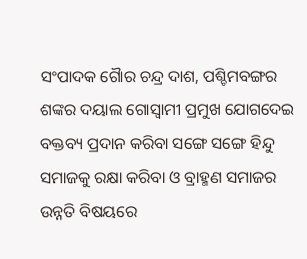ସଂପାଦକ ଗୈାର ଚନ୍ଦ୍ର ଦାଶ, ପଶ୍ଚିମବଙ୍ଗର ଶଙ୍କର ଦୟାଲ ଗୋସ୍ୱାମୀ ପ୍ରମୁଖ ଯୋଗଦେଇ ବକ୍ତବ୍ୟ ପ୍ରଦାନ କରିବା ସଙ୍ଗେ ସଙ୍ଗେ ହିନ୍ଦୁ ସମାଜକୁ ରକ୍ଷା କରିବା ଓ ବ୍ରାହ୍ମଣ ସମାଜର ଉନ୍ନତି ବିଷୟରେ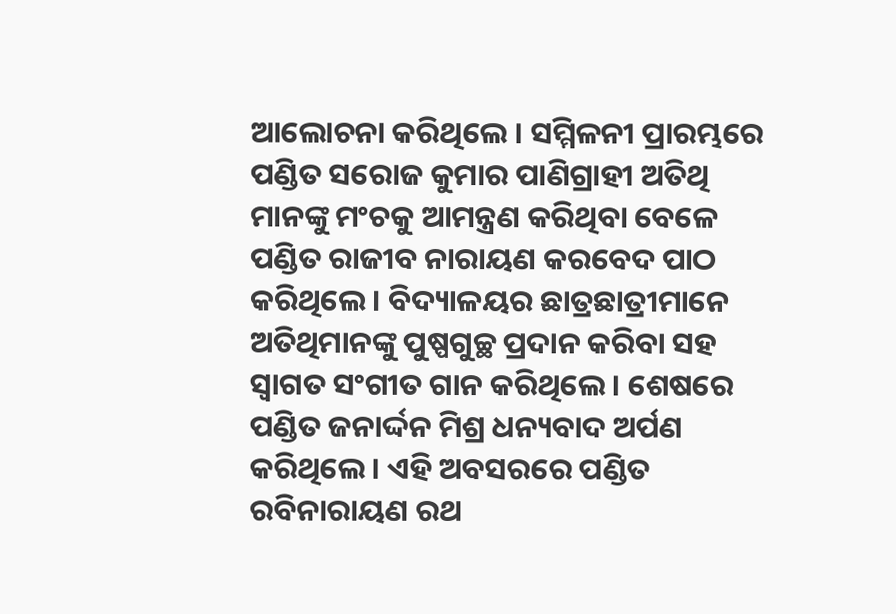ଆଲୋଚନା କରିଥିଲେ । ସମ୍ମିଳନୀ ପ୍ରାରମ୍ଭରେ ପଣ୍ଡିତ ସରୋଜ କୁମାର ପାଣିଗ୍ରାହୀ ଅତିଥି ମାନଙ୍କୁ ମଂଚକୁ ଆମନ୍ତ୍ରଣ କରିଥିବା ବେଳେ ପଣ୍ଡିତ ରାଜୀବ ନାରାୟଣ କରବେଦ ପାଠ କରିଥିଲେ । ବିଦ୍ୟାଳୟର ଛାତ୍ରଛାତ୍ରୀମାନେ ଅତିଥିମାନଙ୍କୁ ପୁଷ୍ପଗୁଚ୍ଛ ପ୍ରଦାନ କରିବା ସହ ସ୍ୱାଗତ ସଂଗୀତ ଗାନ କରିଥିଲେ । ଶେଷରେ ପଣ୍ଡିତ ଜନାର୍ଦ୍ଦନ ମିଶ୍ର ଧନ୍ୟବାଦ ଅର୍ପଣ କରିଥିଲେ । ଏହି ଅବସରରେ ପଣ୍ଡିତ ରବିନାରାୟଣ ରଥ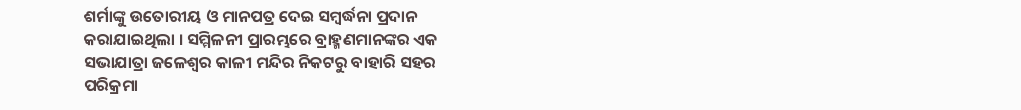ଶର୍ମାଙ୍କୁ ଉତୋରୀୟ ଓ ମାନପତ୍ର ଦେଇ ସମ୍ବର୍ଦ୍ଧନା ପ୍ରଦାନ କରାଯାଇଥିଲା । ସମ୍ମିଳନୀ ପ୍ରାରମ୍ଭରେ ବ୍ରାହ୍ମଣମାନଙ୍କର ଏକ ସଭାଯାତ୍ରା ଜଳେଶ୍ୱର କାଳୀ ମନ୍ଦିର ନିକଟରୁ ବାହାରି ସହର ପରିକ୍ରମା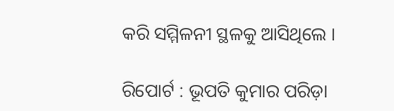କରି ସମ୍ମିଳନୀ ସ୍ଥଳକୁ ଆସିଥିଲେ ।

ରିପୋର୍ଟ : ଭୂପତି କୁମାର ପରିଡ଼ା